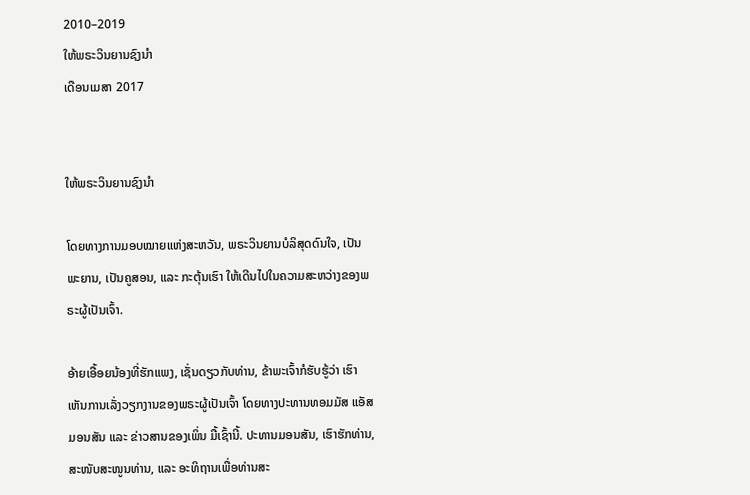2010–2019
ໃຫ້ພຣະວິນຍານຊົງນຳ
ເດືອນເມສາ 2017


ໃຫ້ພຣະວິນຍານຊົງນຳ

ໂດຍທາງການມອບໝາຍແຫ່ງສະຫວັນ, ພຣະວິນຍານບໍລິສຸດດົນໃຈ, ເປັນພະຍານ, ເປັນຄູສອນ, ແລະ ກະຕຸ້ນເຮົາ ໃຫ້ເດີນໄປໃນຄວາມສະຫວ່າງຂອງພຣະຜູ້ເປັນເຈົ້າ.

ອ້າຍເອື້ອຍນ້ອງທີ່ຮັກແພງ, ເຊັ່ນດຽວກັບທ່ານ, ຂ້າພະເຈົ້າກໍຮັບຮູ້ວ່າ ເຮົາເຫັນການເລັ່ງວຽກງານຂອງພຣະຜູ້ເປັນເຈົ້າ ໂດຍທາງປະທານທອມມັສ ແອັສ ມອນສັນ ແລະ ຂ່າວສານຂອງເພິ່ນ ມື້ເຊົ້ານີ້. ປະທານມອນສັນ, ເຮົາຮັກທ່ານ, ສະໜັບສະໜູນທ່ານ, ແລະ ອະທິຖານເພື່ອທ່ານສະ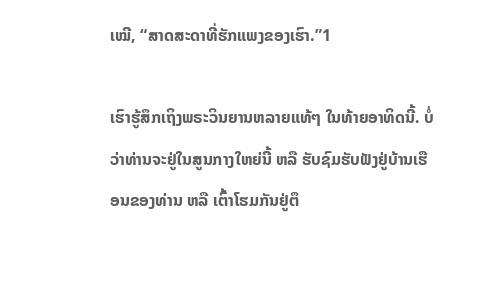ເໝີ, “ສາດສະດາທີ່ຮັກແພງຂອງເຮົາ.”1

ເຮົາຮູ້ສຶກເຖິງພຣະວິນຍານຫລາຍແທ້ໆ ໃນທ້າຍອາທິດນີ້. ບໍ່ວ່າທ່ານຈະຢູ່ໃນສູນກາງໃຫຍ່ນີ້ ຫລື ຮັບຊົມຮັບຟັງຢູ່ບ້ານເຮືອນຂອງທ່ານ ຫລື ເຕົ້າໂຮມກັນຢູ່ຕຶ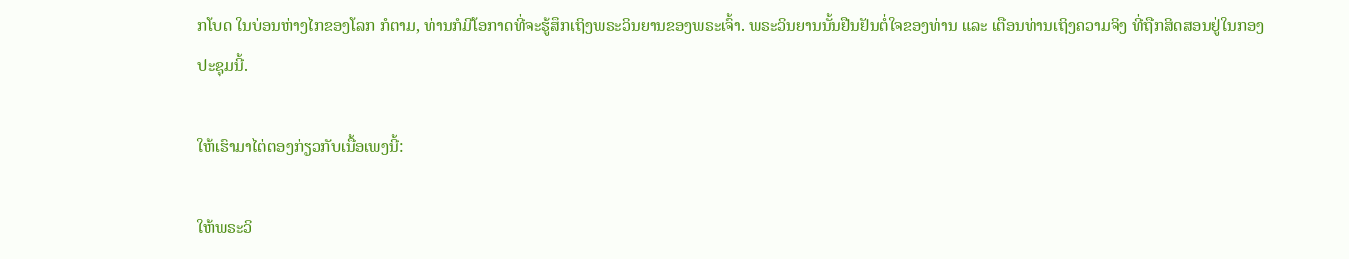ກໂບດ ໃນບ່ອນຫ່າງໄກຂອງໂລກ ກໍຕາມ, ທ່ານກໍມີໂອກາດທີ່ຈະຮູ້ສຶກເຖິງພຣະວິນຍານຂອງພຣະເຈົ້າ. ພຣະວິນຍານນັ້ນຢືນຢັນຕໍ່ໃຈຂອງທ່ານ ແລະ ເຕືອນທ່ານເຖິງຄວາມຈິງ ທີ່ຖືກສິດສອນຢູ່ໃນກອງປະຊຸມນີ້.

ໃຫ້ເຮົາມາໄຕ່ຕອງກ່ຽວກັບເນື້ອເພງນີ້:

ໃຫ້ພຣະວິ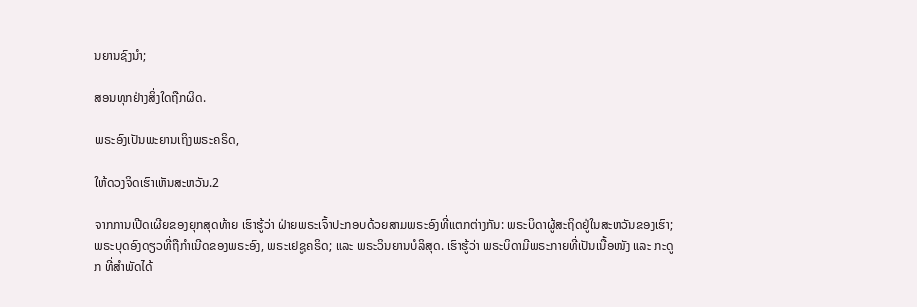ນຍານຊົງນຳ;

ສອນທຸກຢ່າງສິ່ງໃດຖືກຜິດ.

ພຣະອົງເປັນພະຍານເຖິງພຣະຄຣິດ,

ໃຫ້ດວງຈິດເຮົາເຫັນສະຫວັນ.2

ຈາກການເປີດເຜີຍຂອງຍຸກສຸດທ້າຍ ເຮົາຮູ້ວ່າ ຝ່າຍພຣະເຈົ້າປະກອບດ້ວຍສາມພຣະອົງທີ່ແຕກຕ່າງກັນ: ພຣະບິດາຜູ້ສະຖິດຢູ່ໃນສະຫວັນຂອງເຮົາ; ພຣະບຸດອົງດຽວທີ່ຖືກຳເນີດຂອງພຣະອົງ, ພຣະເຢຊູຄຣິດ; ແລະ ພຣະວິນຍານບໍລິສຸດ. ເຮົາຮູ້ວ່າ ພຣະບິດາມີພຣະກາຍທີ່ເປັນເນື້ອໜັງ ແລະ ກະດູກ ທີ່ສຳພັດໄດ້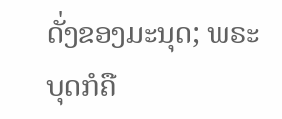ດັ່ງຂອງມະນຸດ; ພຣະບຸດກໍຄື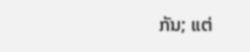ກັນ; ແຕ່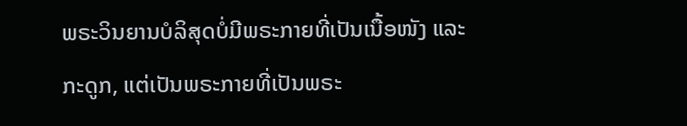ພຣະວິນຍານບໍລິສຸດບໍ່ມີພຣະກາຍທີ່ເປັນເນື້ອໜັງ ແລະ ກະດູກ, ແຕ່ເປັນພຣະກາຍທີ່ເປັນພຣະ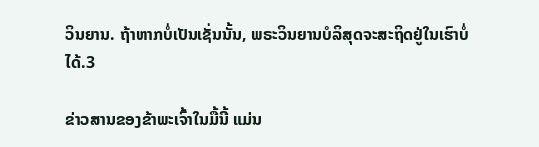ວິນຍານ. ຖ້າຫາກບໍ່ເປັນເຊັ່ນນັ້ນ, ພຣະວິນຍານບໍລິສຸດຈະສະຖິດຢູ່ໃນເຮົາບໍ່ໄດ້.3

ຂ່າວສານຂອງຂ້າພະເຈົ້າໃນມື້ນີ້ ແມ່ນ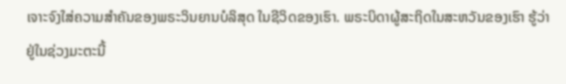ເຈາະຈົງໃສ່ຄວາມສຳຄັນຂອງພຣະວິນຍານບໍລິສຸດ ໃນຊີວິດຂອງເຮົາ. ພຣະບິດາຜູ້ສະຖິດໃນສະຫວັນຂອງເຮົາ ຮູ້ວ່າ ຢູ່ໃນຊ່ວງມະຕະນີ້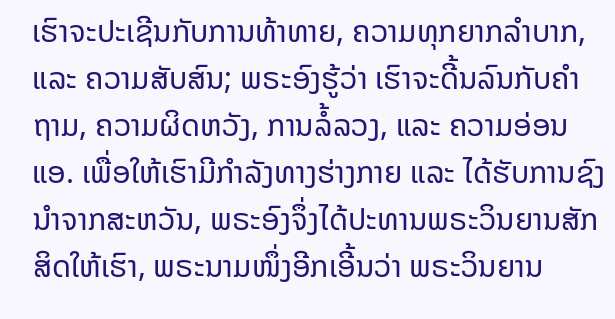ເຮົາຈະປະເຊີນກັບການທ້າທາຍ, ຄວາມທຸກຍາກລຳບາກ, ແລະ ຄວາມສັບສົນ; ພຣະອົງຮູ້ວ່າ ເຮົາຈະດີ້ນລົນກັບຄຳຖາມ, ຄວາມຜິດຫວັງ, ການລໍ້ລວງ, ແລະ ຄວາມອ່ອນແອ. ເພື່ອໃຫ້ເຮົາມີກຳລັງທາງຮ່າງກາຍ ແລະ ໄດ້ຮັບການຊົງນຳຈາກສະຫວັນ, ພຣະອົງຈຶ່ງໄດ້ປະທານພຣະວິນຍານສັກສິດໃຫ້ເຮົາ, ພຣະນາມໜຶ່ງອີກເອີ້ນວ່າ ພຣະວິນຍານ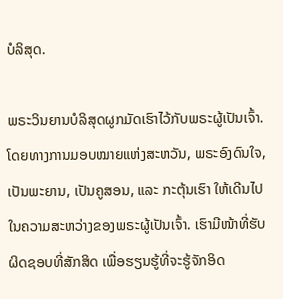ບໍລິສຸດ.

ພຣະວິນຍານບໍລິສຸດຜູກມັດເຮົາໄວ້ກັບພຣະຜູ້ເປັນເຈົ້າ. ໂດຍທາງການມອບໝາຍແຫ່ງສະຫວັນ, ພຣະອົງດົນໃຈ, ເປັນພະຍານ, ເປັນຄູສອນ, ແລະ ກະຕຸ້ນເຮົາ ໃຫ້ເດີນໄປໃນຄວາມສະຫວ່າງຂອງພຣະຜູ້ເປັນເຈົ້າ. ເຮົາມີໜ້າທີ່ຮັບຜິດຊອບທີ່ສັກສິດ ເພື່ອຮຽນຮູ້ທີ່ຈະຮູ້ຈັກອິດ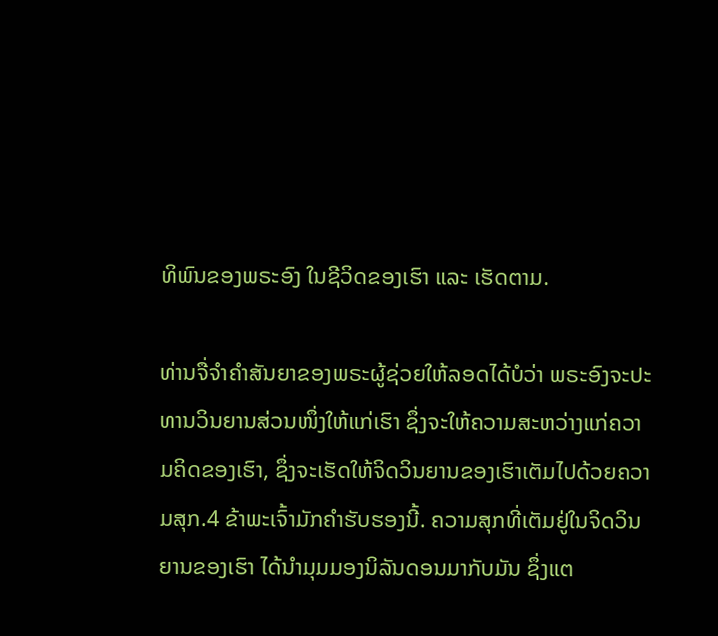ທິພົນຂອງພຣະອົງ ໃນຊີວິດຂອງເຮົາ ແລະ ເຮັດຕາມ.

ທ່ານຈື່ຈຳຄຳສັນຍາຂອງພຣະຜູ້ຊ່ວຍໃຫ້ລອດໄດ້ບໍວ່າ ພຣະອົງຈະປະທານວິນຍານສ່ວນໜຶ່ງໃຫ້ແກ່ເຮົາ ຊຶ່ງຈະໃຫ້ຄວາມສະຫວ່າງແກ່ຄວາມຄິດຂອງເຮົາ, ຊຶ່ງຈະເຮັດໃຫ້ຈິດວິນຍານຂອງເຮົາເຕັມໄປດ້ວຍຄວາມສຸກ.4 ຂ້າພະເຈົ້າມັກຄຳຮັບຮອງນີ້. ຄວາມສຸກທີ່ເຕັມຢູ່ໃນຈິດວິນຍານຂອງເຮົາ ໄດ້ນຳມຸມມອງນິລັນດອນມາກັບມັນ ຊຶ່ງແຕ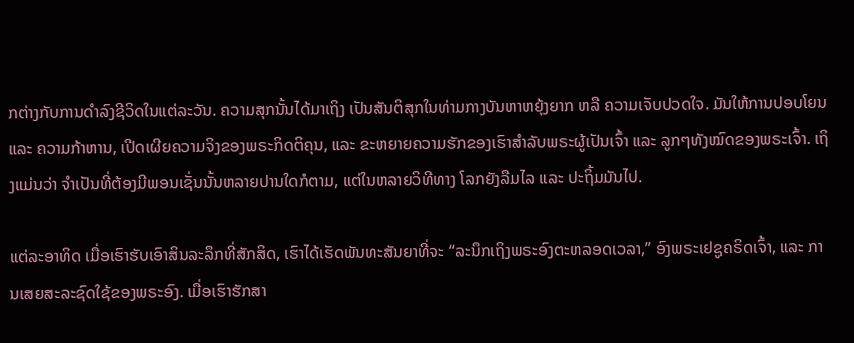ກຕ່າງກັບການດຳລົງຊີວິດໃນແຕ່ລະວັນ. ຄວາມສຸກນັ້ນໄດ້ມາເຖິງ ເປັນສັນຕິສຸກໃນທ່າມກາງບັນຫາຫຍຸ້ງຍາກ ຫລື ຄວາມເຈັບປວດໃຈ. ມັນໃຫ້ການປອບໂຍນ ແລະ ຄວາມກ້າຫານ, ເປີດເຜີຍຄວາມຈິງຂອງພຣະກິດຕິຄຸນ, ແລະ ຂະຫຍາຍຄວາມຮັກຂອງເຮົາສຳລັບພຣະຜູ້ເປັນເຈົ້າ ແລະ ລູກໆທັງໝົດຂອງພຣະເຈົ້າ. ເຖິງແມ່ນວ່າ ຈຳເປັນທີ່ຕ້ອງມີພອນເຊັ່ນນັ້ນຫລາຍປານໃດກໍຕາມ, ແຕ່ໃນຫລາຍວິທີທາງ ໂລກຍັງລືມໄລ ແລະ ປະຖິ້ມມັນໄປ.

ແຕ່ລະອາທິດ ເມື່ອເຮົາຮັບເອົາສິນລະລຶກທີ່ສັກສິດ, ເຮົາໄດ້ເຮັດພັນທະສັນຍາທີ່ຈະ “ລະນຶກເຖິງພຣະອົງຕະຫລອດເວລາ,” ອົງພຣະເຢຊູຄຣິດເຈົ້າ, ແລະ ການເສຍສະລະຊົດໃຊ້ຂອງພຣະອົງ. ເມື່ອເຮົາຮັກສາ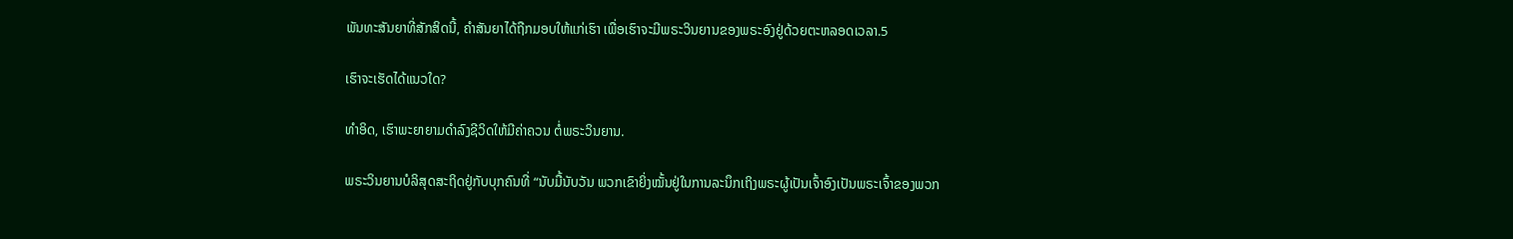ພັນທະສັນຍາທີ່ສັກສິດນີ້, ຄຳສັນຍາໄດ້ຖືກມອບໃຫ້ແກ່ເຮົາ ເພື່ອເຮົາຈະມີພຣະວິນຍານຂອງພຣະອົງຢູ່ດ້ວຍຕະຫລອດເວລາ.5

ເຮົາຈະເຮັດໄດ້ແນວໃດ?

ທຳອິດ, ເຮົາພະຍາຍາມດຳລົງຊີວິດໃຫ້ມີຄ່າຄວນ ຕໍ່ພຣະວິນຍານ.

ພຣະວິນຍານບໍລິສຸດສະຖິດຢູ່ກັບບຸກຄົນທີ່ “ນັບມື້ນັບວັນ ພວກເຂົາຍິ່ງໝັ້ນຢູ່ໃນການລະນຶກເຖິງພຣະຜູ້ເປັນເຈົ້າອົງເປັນພຣະເຈົ້າຂອງພວກ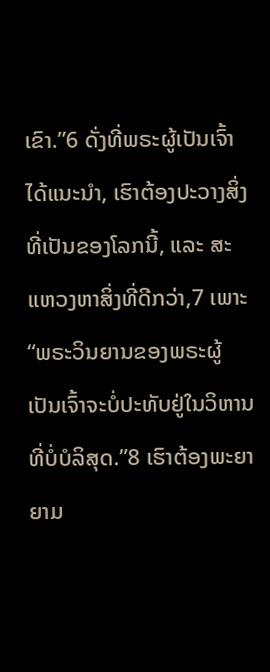ເຂົາ.”6 ດັ່ງທີ່ພຣະຜູ້ເປັນເຈົ້າໄດ້ແນະນຳ, ເຮົາຕ້ອງປະວາງສິ່ງທີ່ເປັນຂອງໂລກນີ້, ແລະ ສະແຫວງຫາສິ່ງທີ່ດີກວ່າ,7 ເພາະ “ພຣະວິນຍານຂອງພຣະຜູ້ເປັນເຈົ້າຈະບໍ່ປະທັບຢູ່ໃນວິຫານທີ່ບໍ່ບໍລິສຸດ.”8 ເຮົາຕ້ອງພະຍາຍາມ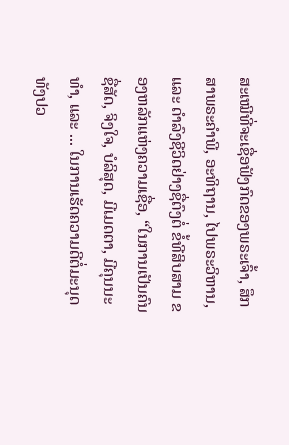ສະເໝີທີ່ຈະເຊື່ອຟັງກົດຂອງພຣະເຈົ້າ, ສຶກສາພຣະຄຳພີ, ອະທິຖານ, ໄປພຣະວິຫານ, ແລະ ດຳລົງຊີວິດຢ່າງຊື່ຕົງຕໍ່ ຂໍ້ທີສິບສາມ ຂອງຫລັກແຫ່ງຄວາມເຊື່ອ, “ໃນການເປັນຄົນຊື່ສັດ, ຈິງໃຈ, ບໍລິສຸດ, ມີເມດຕາ, ມີຄຸນນະທຳ, ແລະ ... ໃນການເຮັດຄວາມດີຕໍ່ມະນຸດທັງປວ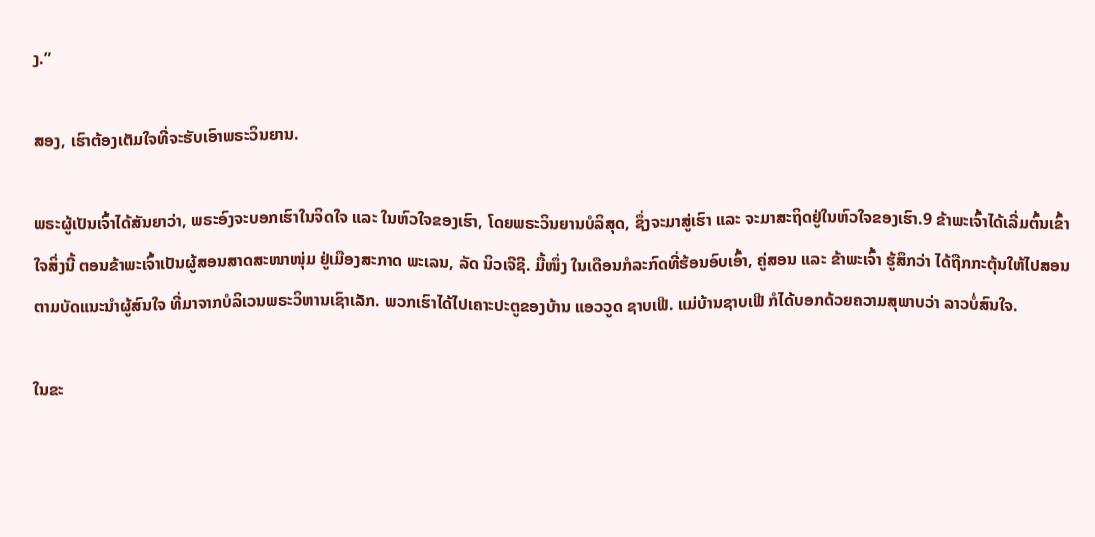ງ.”

ສອງ, ເຮົາຕ້ອງເຕັມໃຈທີ່ຈະຮັບເອົາພຣະວິນຍານ.

ພຣະຜູ້ເປັນເຈົ້າໄດ້ສັນຍາວ່າ, ພຣະອົງຈະບອກເຮົາໃນຈິດໃຈ ແລະ ໃນຫົວໃຈຂອງເຮົາ, ໂດຍພຣະວິນຍານບໍລິສຸດ, ຊຶ່ງຈະມາສູ່ເຮົາ ແລະ ຈະມາສະຖິດຢູ່ໃນຫົວໃຈຂອງເຮົາ.9 ຂ້າພະເຈົ້າໄດ້ເລີ່ມຕົ້ນເຂົ້າໃຈສິ່ງນີ້ ຕອນຂ້າພະເຈົ້າເປັນຜູ້ສອນສາດສະໜາໜຸ່ມ ຢູ່ເມືອງສະກາດ ພະເລນ, ລັດ ນິວເຈີຊີ. ມື້ໜຶ່ງ ໃນເດືອນກໍລະກົດທີ່ຮ້ອນອົບເອົ້າ, ຄູ່ສອນ ແລະ ຂ້າພະເຈົ້າ ຮູ້ສຶກວ່າ ໄດ້ຖືກກະຕຸ້ນໃຫ້ໄປສອນຕາມບັດແນະນຳຜູ້ສົນໃຈ ທີ່ມາຈາກບໍລິເວນພຣະວິຫານເຊົາເລັກ. ພວກເຮົາໄດ້ໄປເຄາະປະຕູຂອງບ້ານ ແອວວູດ ຊາບເຟີ. ແມ່ບ້ານຊາບເຟີ ກໍໄດ້ບອກດ້ວຍຄວາມສຸພາບວ່າ ລາວບໍ່ສົນໃຈ.

ໃນຂະ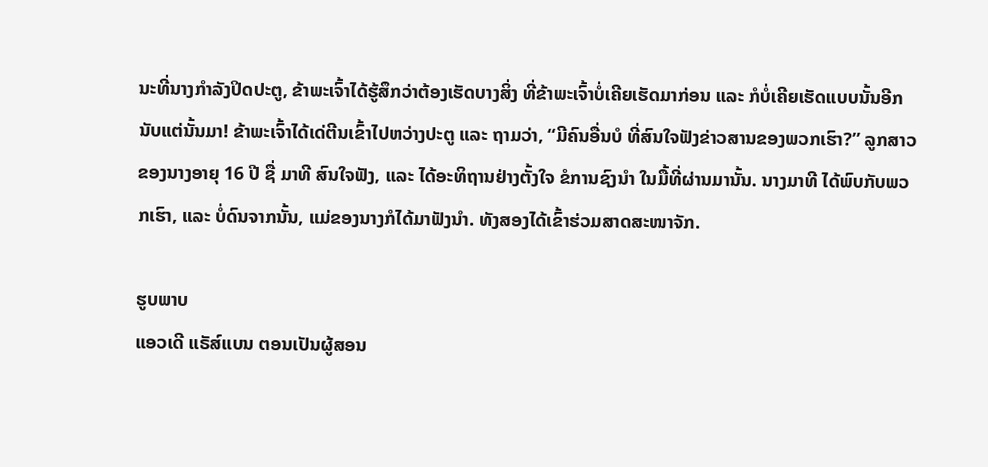ນະທີ່ນາງກຳລັງປິດປະຕູ, ຂ້າພະເຈົ້າໄດ້ຮູ້ສຶກວ່າຕ້ອງເຮັດບາງສິ່ງ ທີ່ຂ້າພະເຈົ້າບໍ່ເຄີຍເຮັດມາກ່ອນ ແລະ ກໍບໍ່ເຄີຍເຮັດແບບນັ້ນອີກ ນັບແຕ່ນັ້ນມາ! ຂ້າພະເຈົ້າໄດ້ເດ່ຕີນເຂົ້າໄປຫວ່າງປະຕູ ແລະ ຖາມວ່າ, “ມີຄົນອື່ນບໍ ທີ່ສົນໃຈຟັງຂ່າວສານຂອງພວກເຮົາ?” ລູກສາວຂອງນາງອາຍຸ 16 ປີ ຊື່ ມາທີ ສົນໃຈຟັງ, ແລະ ໄດ້ອະທິຖານຢ່າງຕັ້ງໃຈ ຂໍການຊົງນຳ ໃນມື້ທີ່ຜ່ານມານັ້ນ. ນາງມາທີ ໄດ້ພົບກັບພວກເຮົາ, ແລະ ບໍ່ດົນຈາກນັ້ນ, ແມ່ຂອງນາງກໍໄດ້ມາຟັງນຳ. ທັງສອງໄດ້ເຂົ້າຮ່ວມສາດສະໜາຈັກ.

ຮູບພາບ
ແອວເດີ ແຣັສ໌ແບນ ຕອນເປັນຜູ້ສອນ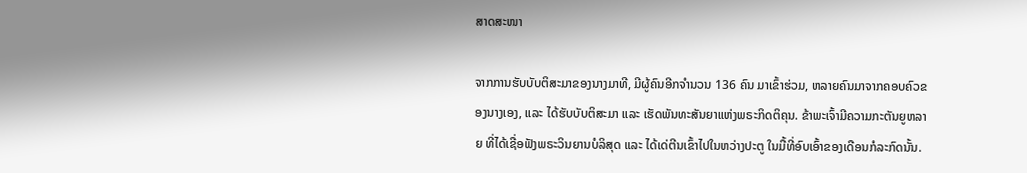ສາດສະໜາ

ຈາກການຮັບບັບຕິສະມາຂອງນາງມາທີ, ມີຜູ້ຄົນອີກຈຳນວນ 136 ຄົນ ມາເຂົ້າຮ່ວມ, ຫລາຍຄົນມາຈາກຄອບຄົວຂອງນາງເອງ, ແລະ ໄດ້ຮັບບັບຕິສະມາ ແລະ ເຮັດພັນທະສັນຍາແຫ່ງພຣະກິດຕິຄຸນ. ຂ້າພະເຈົ້າມີຄວາມກະຕັນຍູຫລາຍ ທີ່ໄດ້ເຊື່ອຟັງພຣະວິນຍານບໍລິສຸດ ແລະ ໄດ້ເດ່ຕີນເຂົ້າໄປໃນຫວ່າງປະຕູ ໃນມື້ທີ່ອົບເອົ້າຂອງເດືອນກໍລະກົດນັ້ນ.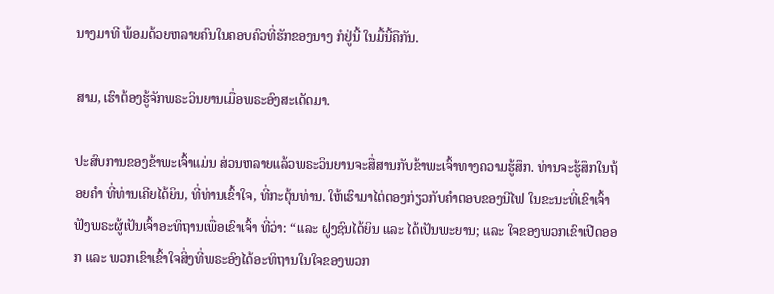ນາງມາທີ ພ້ອມດ້ວຍຫລາຍຄົນໃນຄອບຄົວທີ່ຮັກຂອງນາງ ກໍຢູ່ນີ້ ໃນມື້ນີ້ຄືກັນ.

ສາມ, ເຮົາຕ້ອງຮູ້ຈັກພຣະວິນຍານເມື່ອພຣະອົງສະເດັດມາ.

ປະສົບການຂອງຂ້າພະເຈົ້າແມ່ນ ສ່ວນຫລາຍແລ້ວພຣະວິນຍານຈະສື່ສານກັບຂ້າພະເຈົ້າທາງຄວາມຮູ້ສຶກ. ທ່ານຈະຮູ້ສຶກໃນຖ້ອຍຄຳ ທີ່ທ່ານເຄີຍໄດ້ຍິນ, ທີ່ທ່ານເຂົ້າໃຈ, ທີ່ກະຕຸ້ນທ່ານ. ໃຫ້ເຮົາມາໄຕ່ຕອງກ່ຽວກັບຄຳຕອບຂອງນີໄຟ ໃນຂະນະທີ່ເຂົາເຈົ້າຟັງພຣະຜູ້ເປັນເຈົ້າອະທິຖານເພື່ອເຂົາເຈົ້າ ທີ່ວ່າ: “ແລະ ຝູງຊົນໄດ້ຍິນ ແລະ ໄດ້ເປັນພະຍານ; ແລະ ໃຈຂອງພວກເຂົາເປີດອອກ ແລະ ພວກເຂົາເຂົ້າໃຈສິ່ງທີ່ພຣະອົງໄດ້ອະທິຖານໃນໃຈຂອງພວກ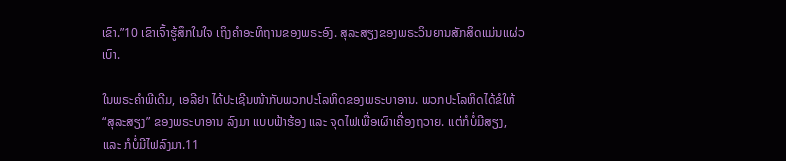ເຂົາ.”10 ເຂົາເຈົ້າຮູ້ສຶກໃນໃຈ ເຖິງຄຳອະທິຖານຂອງພຣະອົງ. ສຸລະສຽງຂອງພຣະວິນຍານສັກສິດແມ່ນແຜ່ວເບົາ.

ໃນພຣະຄຳພີເດີມ, ເອລີຢາ ໄດ້ປະເຊີນໜ້າກັບພວກປະໂລຫິດຂອງພຣະບາອານ. ພວກປະໂລຫິດໄດ້ຂໍໃຫ້ “ສຸລະສຽງ” ຂອງພຣະບາອານ ລົງມາ ແບບຟ້າຮ້ອງ ແລະ ຈຸດໄຟເພື່ອເຜົາເຄື່ອງຖວາຍ. ແຕ່ກໍບໍ່ມີສຽງ, ແລະ ກໍບໍ່ມີໄຟລົງມາ.11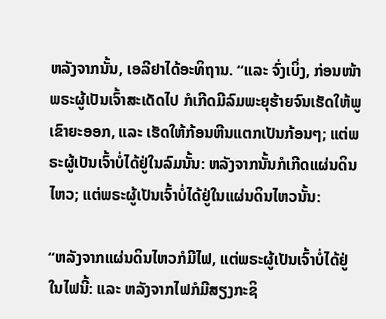ຫລັງຈາກນັ້ນ, ເອລີຢາໄດ້ອະທິຖານ. “ແລະ ຈົ່ງເບິ່ງ, ກ່ອນໜ້າພຣະຜູ້ເປັນເຈົ້າສະເດັດໄປ ກໍເກີດມີລົມພະຍຸຮ້າຍຈົນເຮັດໃຫ້ພູເຂົາຍະອອກ, ແລະ ເຮັດໃຫ້ກ້ອນຫີນແຕກເປັນກ້ອນໆ; ແຕ່ພຣະຜູ້ເປັນເຈົ້າບໍ່ໄດ້ຢູ່ໃນລົມນັ້ນ: ຫລັງຈາກນັ້ນກໍເກີດແຜ່ນດິນໄຫວ; ແຕ່ພຣະຜູ້ເປັນເຈົ້າບໍ່ໄດ້ຢູ່ໃນແຜ່ນດິນໄຫວນັ້ນ:

“ຫລັງຈາກແຜ່ນດິນໄຫວກໍມີໄຟ, ແຕ່ພຣະຜູ້ເປັນເຈົ້າບໍ່ໄດ້ຢູ່ໃນໄຟນີ້: ແລະ ຫລັງຈາກໄຟກໍມີສຽງກະຊິ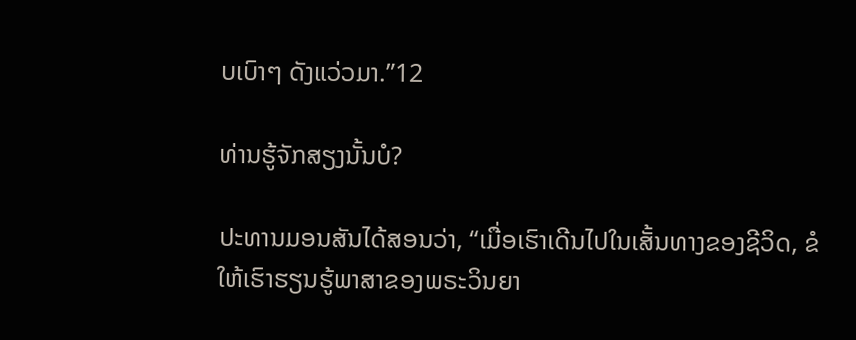ບເບົາໆ ດັງແວ່ວມາ.”12

ທ່ານຮູ້ຈັກສຽງນັ້ນບໍ?

ປະທານມອນສັນໄດ້ສອນວ່າ, “ເມື່ອເຮົາເດີນໄປໃນເສັ້ນທາງຂອງຊີວິດ, ຂໍໃຫ້ເຮົາຮຽນຮູ້ພາສາຂອງພຣະວິນຍາ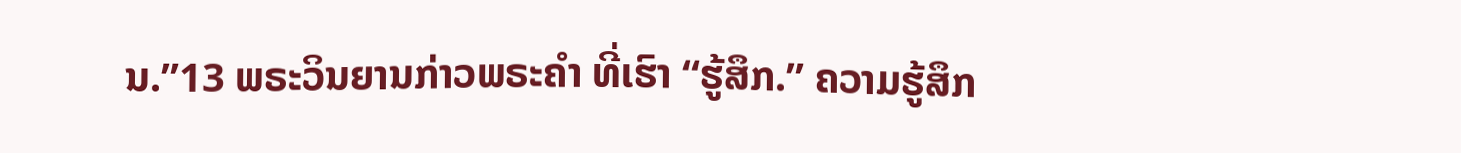ນ.”13 ພຣະວິນຍານກ່າວພຣະຄຳ ທີ່ເຮົາ “ຮູ້ສຶກ.” ຄວາມຮູ້ສຶກ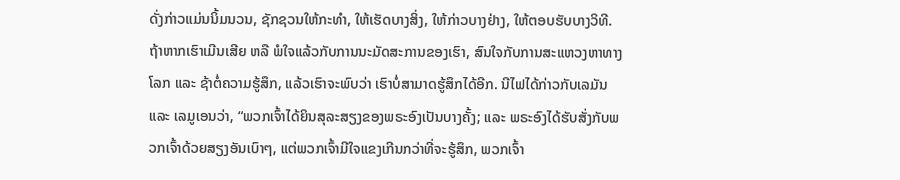ດັ່ງກ່າວແມ່ນນິ້ມນວນ, ຊັກຊວນໃຫ້ກະທຳ, ໃຫ້ເຮັດບາງສິ່ງ, ໃຫ້ກ່າວບາງຢ່າງ, ໃຫ້ຕອບຮັບບາງວິທີ. ຖ້າຫາກເຮົາເມີນເສີຍ ຫລື ພໍໃຈແລ້ວກັບການນະມັດສະການຂອງເຮົາ, ສົນໃຈກັບການສະແຫວງຫາທາງໂລກ ແລະ ຊ້າຕໍ່ຄວາມຮູ້ສຶກ, ແລ້ວເຮົາຈະພົບວ່າ ເຮົາບໍ່ສາມາດຮູ້ສຶກໄດ້ອີກ. ນີໄຟໄດ້ກ່າວກັບເລມັນ ແລະ ເລມູເອນວ່າ, “ພວກເຈົ້າໄດ້ຍິນສຸລະສຽງຂອງພຣະອົງເປັນບາງຄັ້ງ; ແລະ ພຣະອົງໄດ້ຮັບສັ່ງກັບພວກເຈົ້າດ້ວຍສຽງອັນເບົາໆ, ແຕ່ພວກເຈົ້າມີໃຈແຂງເກີນກວ່າທີ່ຈະຮູ້ສຶກ, ພວກເຈົ້າ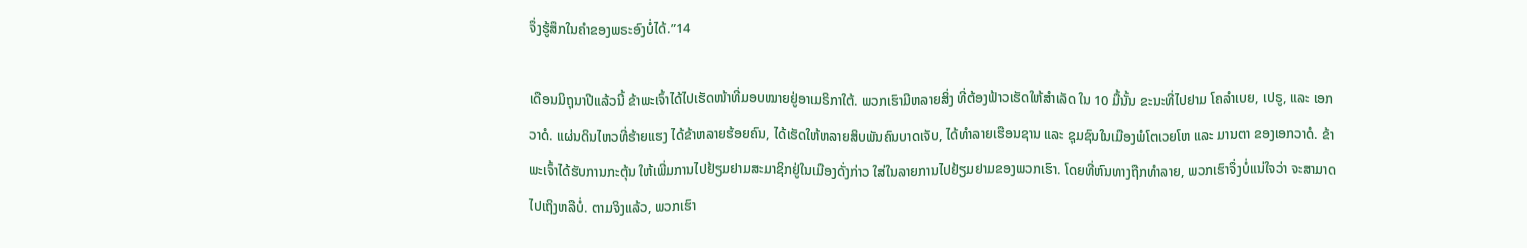ຈຶ່ງຮູ້ສຶກໃນຄຳຂອງພຣະອົງບໍ່ໄດ້.”14

ເດືອນມິຖຸນາປີແລ້ວນີ້ ຂ້າພະເຈົ້າໄດ້ໄປເຮັດໜ້າທີ່ມອບໝາຍຢູ່ອາເມຣິກາໃຕ້. ພວກເຮົາມີຫລາຍສິ່ງ ທີ່ຕ້ອງຟ້າວເຮັດໃຫ້ສຳເລັດ ໃນ 10 ມື້ນັ້ນ ຂະນະທີ່ໄປຢາມ ໂຄລຳເບຍ, ເປຣູ, ແລະ ເອກວາດໍ. ແຜ່ນດິນໄຫວທີ່ຮ້າຍແຮງ ໄດ້ຂ້າຫລາຍຮ້ອຍຄົນ, ໄດ້ເຮັດໃຫ້ຫລາຍສິບພັນຄົນບາດເຈັບ, ໄດ້ທຳລາຍເຮືອນຊານ ແລະ ຊຸມຊົນໃນເມືອງພໍໂຕເວຍໂຫ ແລະ ມານຕາ ຂອງເອກວາດໍ. ຂ້າພະເຈົ້າໄດ້ຮັບການກະຕຸ້ນ ໃຫ້ເພີ່ມການໄປຢ້ຽມຢາມສະມາຊິກຢູ່ໃນເມືອງດັ່ງກ່າວ ໃສ່ໃນລາຍການໄປຢ້ຽມຢາມຂອງພວກເຮົາ. ໂດຍທີ່ຫົນທາງຖືກທຳລາຍ, ພວກເຮົາຈຶ່ງບໍ່ແນ່ໃຈວ່າ ຈະສາມາດໄປເຖິງຫລືບໍ່. ຕາມຈິງແລ້ວ, ພວກເຮົາ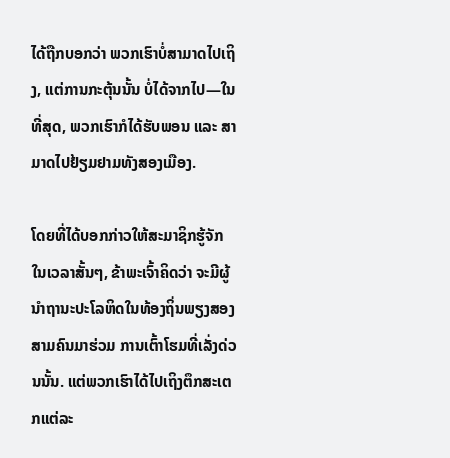ໄດ້ຖືກບອກວ່າ ພວກເຮົາບໍ່ສາມາດໄປເຖິງ, ແຕ່ການກະຕຸ້ນນັ້ນ ບໍ່ໄດ້ຈາກໄປ—ໃນທີ່ສຸດ, ພວກເຮົາກໍໄດ້ຮັບພອນ ແລະ ສາມາດໄປຢ້ຽມຢາມທັງສອງເມືອງ.

ໂດຍທີ່ໄດ້ບອກກ່າວໃຫ້ສະມາຊິກຮູ້ຈັກໃນເວລາສັ້ນໆ, ຂ້າພະເຈົ້າຄິດວ່າ ຈະມີຜູ້ນຳຖານະປະໂລຫິດໃນທ້ອງຖິ່ນພຽງສອງສາມຄົນມາຮ່ວມ ການເຕົ້າໂຮມທີ່ເລັ່ງດ່ວນນັ້ນ. ແຕ່ພວກເຮົາໄດ້ໄປເຖິງຕຶກສະເຕກແຕ່ລະ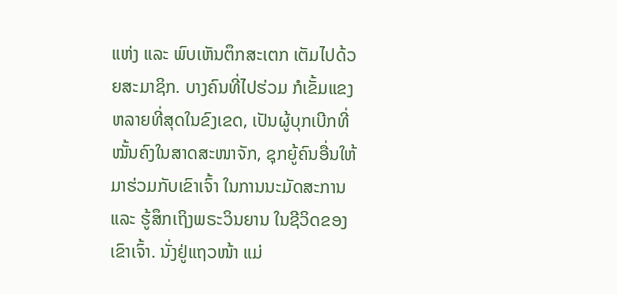ແຫ່ງ ແລະ ພົບເຫັນຕຶກສະເຕກ ເຕັມໄປດ້ວຍສະມາຊິກ. ບາງຄົນທີ່ໄປຮ່ວມ ກໍເຂັ້ມແຂງຫລາຍທີ່ສຸດໃນຂົງເຂດ, ເປັນຜູ້ບຸກເບີກທີ່ໝັ້ນຄົງໃນສາດສະໜາຈັກ, ຊຸກຍູ້ຄົນອື່ນໃຫ້ມາຮ່ວມກັບເຂົາເຈົ້າ ໃນການນະມັດສະການ ແລະ ຮູ້ສຶກເຖິງພຣະວິນຍານ ໃນຊີວິດຂອງເຂົາເຈົ້າ. ນັ່ງຢູ່ແຖວໜ້າ ແມ່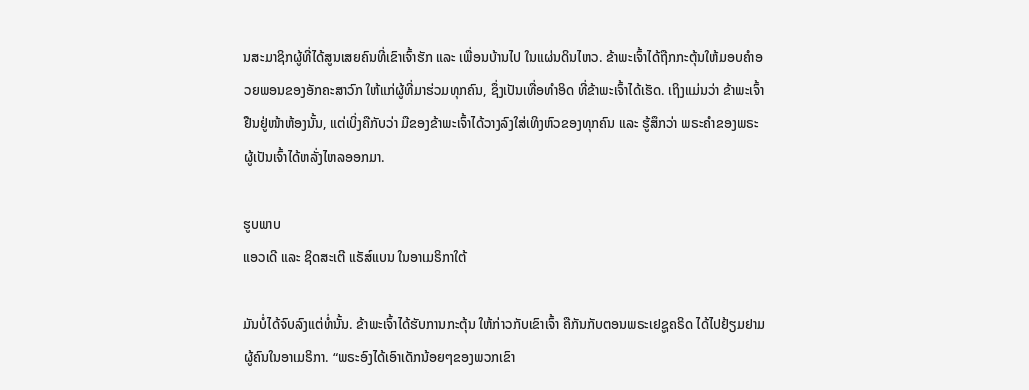ນສະມາຊິກຜູ້ທີ່ໄດ້ສູນເສຍຄົນທີ່ເຂົາເຈົ້າຮັກ ແລະ ເພື່ອນບ້ານໄປ ໃນແຜ່ນດິນໄຫວ. ຂ້າພະເຈົ້າໄດ້ຖືກກະຕຸ້ນໃຫ້ມອບຄຳອວຍພອນຂອງອັກຄະສາວົກ ໃຫ້ແກ່ຜູ້ທີ່ມາຮ່ວມທຸກຄົນ, ຊຶ່ງເປັນເທື່ອທຳອິດ ທີ່ຂ້າພະເຈົ້າໄດ້ເຮັດ. ເຖິງແມ່ນວ່າ ຂ້າພະເຈົ້າຢືນຢູ່ໜ້າຫ້ອງນັ້ນ, ແຕ່ເບິ່ງຄືກັບວ່າ ມືຂອງຂ້າພະເຈົ້າໄດ້ວາງລົງໃສ່ເທິງຫົວຂອງທຸກຄົນ ແລະ ຮູ້ສຶກວ່າ ພຣະຄຳຂອງພຣະຜູ້ເປັນເຈົ້າໄດ້ຫລັ່ງໄຫລອອກມາ.

ຮູບພາບ
ແອວເດີ ແລະ ຊິດສະເຕີ ແຣັສ໌ແບນ ໃນອາເມຣິກາໃຕ້

ມັນບໍ່ໄດ້ຈົບລົງແຕ່ທໍ່ນັ້ນ. ຂ້າພະເຈົ້າໄດ້ຮັບການກະຕຸ້ນ ໃຫ້ກ່າວກັບເຂົາເຈົ້າ ຄືກັນກັບຕອນພຣະເຢຊູຄຣິດ ໄດ້ໄປຢ້ຽມຢາມຜູ້ຄົນໃນອາເມຣິກາ. “ພຣະອົງໄດ້ເອົາເດັກນ້ອຍໆຂອງພວກເຂົາ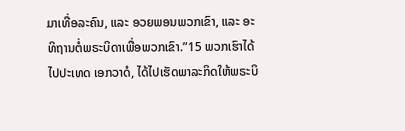ມາເທື່ອລະຄົນ, ແລະ ອວຍພອນພວກເຂົາ, ແລະ ອະທິຖານຕໍ່ພຣະບິດາເພື່ອພວກເຂົາ.”15 ພວກເຮົາໄດ້ໄປປະເທດ ເອກວາດໍ, ໄດ້ໄປເຮັດພາລະກິດໃຫ້ພຣະບິ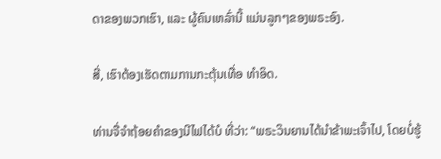ດາຂອງພວກເຮົາ, ແລະ ຜູ້ຄົນເຫລົ່ານີ້ ແມ່ນລູກໆຂອງພຣະອົງ.

ສີ່, ເຮົາຕ້ອງເຮັດຕາມການກະຕຸ້ນເທື່ອ ທຳອິດ.

ທ່ານຈື່ຈຳຖ້ອຍຄຳຂອງນີໄຟໄດ້ບໍ ທີ່ວ່າ: “ພຣະວິນຍານໄດ້ນຳຂ້າພະເຈົ້າໄປ, ໂດຍບໍ່ຮູ້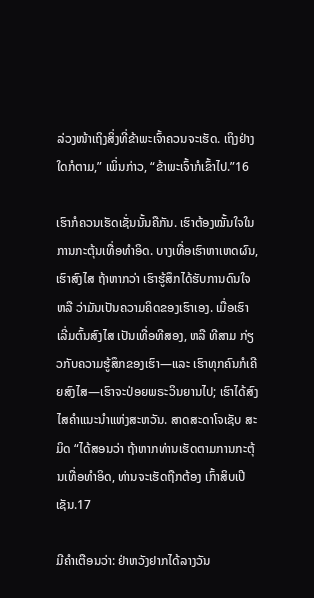ລ່ວງໜ້າເຖິງສິ່ງທີ່ຂ້າພະເຈົ້າຄວນຈະເຮັດ. ເຖິງຢ່າງໃດກໍຕາມ,” ເພິ່ນກ່າວ, “ຂ້າພະເຈົ້າກໍເຂົ້າໄປ.”16

ເຮົາກໍຄວນເຮັດເຊັ່ນນັ້ນຄືກັນ. ເຮົາຕ້ອງໝັ້ນໃຈໃນການກະຕຸ້ນເທື່ອທຳອິດ. ບາງເທື່ອເຮົາຫາເຫດຜົນ, ເຮົາສົງໄສ ຖ້າຫາກວ່າ ເຮົາຮູ້ສຶກໄດ້ຮັບການດົນໃຈ ຫລື ວ່າມັນເປັນຄວາມຄິດຂອງເຮົາເອງ. ເມື່ອເຮົາເລີ່ມຕົ້ນສົງໄສ ເປັນເທື່ອທີສອງ, ຫລື ທີສາມ ກ່ຽວກັບຄວາມຮູ້ສຶກຂອງເຮົາ—ແລະ ເຮົາທຸກຄົນກໍເຄີຍສົງໄສ—ເຮົາຈະປ່ອຍພຣະວິນຍານໄປ; ເຮົາໄດ້ສົງໄສຄຳແນະນຳແຫ່ງສະຫວັນ. ສາດສະດາໂຈເຊັບ ສະມິດ “ໄດ້ສອນວ່າ ຖ້າຫາກທ່ານເຮັດຕາມການກະຕຸ້ນເທື່ອທຳອິດ, ທ່ານຈະເຮັດຖືກຕ້ອງ ເກົ້າສິບເປີເຊັນ.17

ມີຄຳເຕືອນວ່າ: ຢ່າຫວັງຢາກໄດ້ລາງວັນ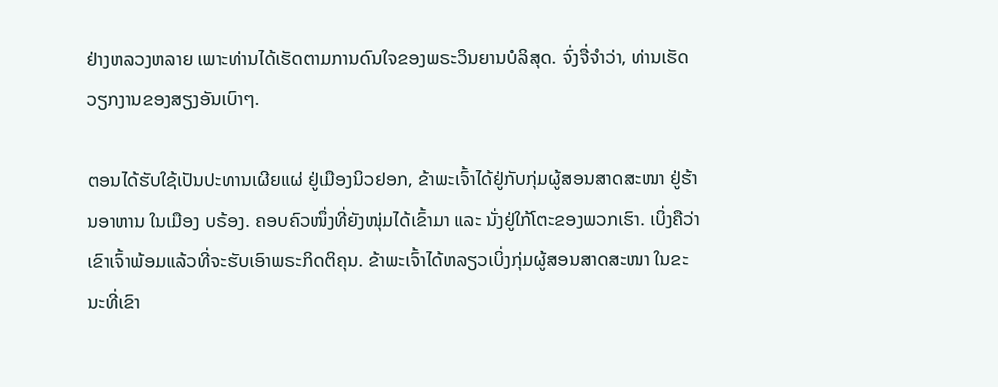ຢ່າງຫລວງຫລາຍ ເພາະທ່ານໄດ້ເຮັດຕາມການດົນໃຈຂອງພຣະວິນຍານບໍລິສຸດ. ຈົ່ງຈື່ຈຳວ່າ, ທ່ານເຮັດວຽກງານຂອງສຽງອັນເບົາໆ.

ຕອນໄດ້ຮັບໃຊ້ເປັນປະທານເຜີຍແຜ່ ຢູ່ເມືອງນິວຢອກ, ຂ້າພະເຈົ້າໄດ້ຢູ່ກັບກຸ່ມຜູ້ສອນສາດສະໜາ ຢູ່ຮ້ານອາຫານ ໃນເມືອງ ບຣ້ອງ. ຄອບຄົວໜຶ່ງທີ່ຍັງໜຸ່ມໄດ້ເຂົ້າມາ ແລະ ນັ່ງຢູ່ໃກ້ໂຕະຂອງພວກເຮົາ. ເບິ່ງຄືວ່າ ເຂົາເຈົ້າພ້ອມແລ້ວທີ່ຈະຮັບເອົາພຣະກິດຕິຄຸນ. ຂ້າພະເຈົ້າໄດ້ຫລຽວເບິ່ງກຸ່ມຜູ້ສອນສາດສະໜາ ໃນຂະນະທີ່ເຂົາ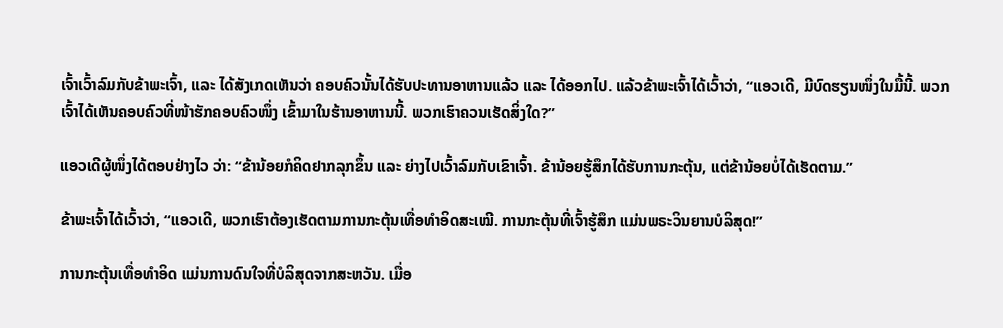ເຈົ້າເວົ້າລົມກັບຂ້າພະເຈົ້າ, ແລະ ໄດ້ສັງເກດເຫັນວ່າ ຄອບຄົວນັ້ນໄດ້ຮັບປະທານອາຫານແລ້ວ ແລະ ໄດ້ອອກໄປ. ແລ້ວຂ້າພະເຈົ້າໄດ້ເວົ້າວ່າ, “ແອວເດີ, ມີບົດຮຽນໜຶ່ງໃນມື້ນີ້. ພວກເຈົ້າໄດ້ເຫັນຄອບຄົວທີ່ໜ້າຮັກຄອບຄົວໜຶ່ງ ເຂົ້າມາໃນຮ້ານອາຫານນີ້. ພວກເຮົາຄວນເຮັດສິ່ງໃດ?”

ແອວເດີຜູ້ໜຶ່ງໄດ້ຕອບຢ່າງໄວ ວ່າ: “ຂ້ານ້ອຍກໍຄິດຢາກລຸກຂຶ້ນ ແລະ ຍ່າງໄປເວົ້າລົມກັບເຂົາເຈົ້າ. ຂ້ານ້ອຍຮູ້ສຶກໄດ້ຮັບການກະຕຸ້ນ, ແຕ່ຂ້ານ້ອຍບໍ່ໄດ້ເຮັດຕາມ.”

ຂ້າພະເຈົ້າໄດ້ເວົ້າວ່າ, “ແອວເດີ, ພວກເຮົາຕ້ອງເຮັດຕາມການກະຕຸ້ນເທື່ອທຳອິດສະເໝີ. ການກະຕຸ້ນທີ່ເຈົ້າຮູ້ສຶກ ແມ່ນພຣະວິນຍານບໍລິສຸດ!”

ການກະຕຸ້ນເທື່ອທຳອິດ ແມ່ນການດົນໃຈທີ່ບໍລິສຸດຈາກສະຫວັນ. ເມື່ອ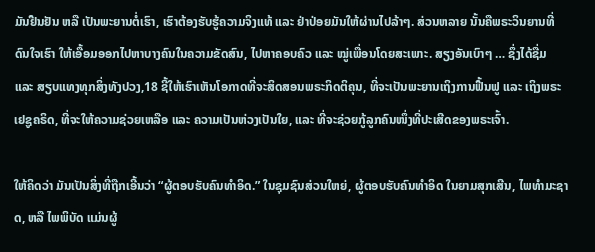ມັນຢືນຢັນ ຫລື ເປັນພະຍານຕໍ່ເຮົາ, ເຮົາຕ້ອງຮັບຮູ້ຄວາມຈິງແທ້ ແລະ ຢ່າປ່ອຍມັນໃຫ້ຜ່ານໄປລ້າໆ. ສ່ວນຫລາຍ ນັ້ນຄືພຣະວິນຍານທີ່ດົນໃຈເຮົາ ໃຫ້ເອື້ອມອອກໄປຫາບາງຄົນໃນຄວາມຂັດສົນ, ໄປຫາຄອບຄົວ ແລະ ໝູ່ເພື່ອນໂດຍສະເພາະ. ສຽງອັນເບົາໆ … ຊຶ່ງໄດ້ຊື່ມ ແລະ ສຽບແທງທຸກສິ່ງທັງປວງ,18 ຊີ້ໃຫ້ເຮົາເຫັນໂອກາດທີ່ຈະສິດສອນພຣະກິດຕິຄຸນ, ທີ່ຈະເປັນພະຍານເຖິງການຟື້ນຟູ ແລະ ເຖິງພຣະເຢຊູຄຣິດ, ທີ່ຈະໃຫ້ຄວາມຊ່ວຍເຫລືອ ແລະ ຄວາມເປັນຫ່ວງເປັນໃຍ, ແລະ ທີ່ຈະຊ່ວຍກູ້ລູກຄົນໜຶ່ງທີ່ປະເສີດຂອງພຣະເຈົ້າ.

ໃຫ້ຄິດວ່າ ມັນເປັນສິ່ງທີ່ຖືກເອີ້ນວ່າ “ຜູ້ຕອບຮັບຄົນທຳອິດ.” ໃນຊຸມຊົນສ່ວນໃຫຍ່, ຜູ້ຕອບຮັບຄົນທຳອິດ ໃນຍາມສຸກເສີນ, ໄພທຳມະຊາດ, ຫລື ໄພພິບັດ ແມ່ນຜູ້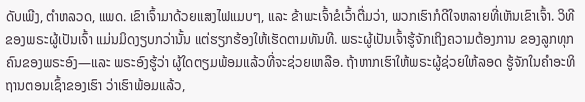ດັບເພີງ, ຕຳຫລວດ, ແພດ. ເຂົາເຈົ້າມາດ້ວຍແສງໄຟແມບໆ, ແລະ ຂ້າພະເຈົ້າຂໍເວົ້າຕື່ມວ່າ, ພວກເຮົາກໍດີໃຈຫລາຍທີ່ເຫັນເຂົາເຈົ້າ. ວິທີຂອງພຣະຜູ້ເປັນເຈົ້າ ແມ່ນມິດງຽບກວ່ານັ້ນ ແຕ່ຮຽກຮ້ອງໃຫ້ເຮັດຕາມທັນທີ. ພຣະຜູ້ເປັນເຈົ້າຮູ້ຈັກເຖິງຄວາມຕ້ອງການ ຂອງລູກທຸກຄົນຂອງພຣະອົງ—ແລະ ພຣະອົງຮູ້ວ່າ ຜູ້ໃດຕຽມພ້ອມແລ້ວທີ່ຈະຊ່ວຍເຫລືອ. ຖ້າຫາກເຮົາໃຫ້ພຣະຜູ້ຊ່ວຍໃຫ້ລອດ ຮູ້ຈັກໃນຄຳອະທິຖານຕອນເຊົ້າຂອງເຮົາ ວ່າເຮົາພ້ອມແລ້ວ,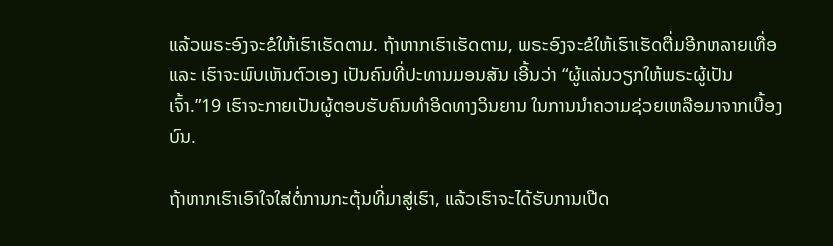ແລ້ວພຣະອົງຈະຂໍໃຫ້ເຮົາເຮັດຕາມ. ຖ້າຫາກເຮົາເຮັດຕາມ, ພຣະອົງຈະຂໍໃຫ້ເຮົາເຮັດຕື່ມອີກຫລາຍເທື່ອ ແລະ ເຮົາຈະພົບເຫັນຕົວເອງ ເປັນຄົນທີ່ປະທານມອນສັນ ເອີ້ນວ່າ “ຜູ້ແລ່ນວຽກໃຫ້ພຣະຜູ້ເປັນເຈົ້າ.”19 ເຮົາຈະກາຍເປັນຜູ້ຕອບຮັບຄົນທຳອິດທາງວິນຍານ ໃນການນຳຄວາມຊ່ວຍເຫລືອມາຈາກເບື້ອງບົນ.

ຖ້າຫາກເຮົາເອົາໃຈໃສ່ຕໍ່ການກະຕຸ້ນທີ່ມາສູ່ເຮົາ, ແລ້ວເຮົາຈະໄດ້ຮັບການເປີດ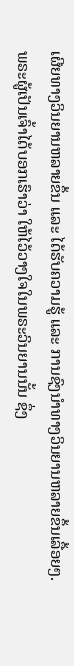ເຜີຍທາງວິນຍານຫລາຍຂຶ້ນ ແລະ ໄດ້ຮັບຄວາມຮູ້ ແລະ ການຊົງນຳທາງວິນຍານຫລາຍຂຶ້ນເລື້ອຍໆ. ພຣະຜູ້ເປັນເຈົ້າໄດ້ບອກເຮົາວ່າ ໃຫ້ໄວ້ວາງໃຈໃນພຣະວິນຍານນັ້ນ ຊຶ່ງ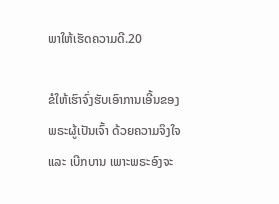ພາໃຫ້ເຮັດຄວາມດີ.20

ຂໍໃຫ້ເຮົາຈົ່ງຮັບເອົາການເອີ້ນຂອງພຣະຜູ້ເປັນເຈົ້າ ດ້ວຍຄວາມຈິງໃຈ ແລະ ເບີກບານ ເພາະພຣະອົງຈະ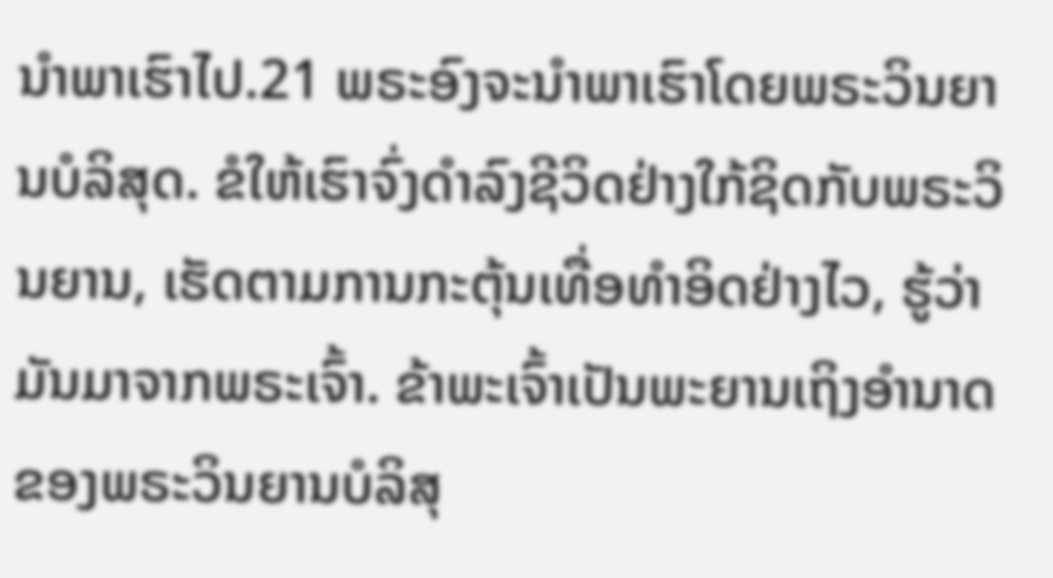ນຳພາເຮົາໄປ.21 ພຣະອົງຈະນຳພາເຮົາໂດຍພຣະວິນຍານບໍລິສຸດ. ຂໍໃຫ້ເຮົາຈົ່ງດຳລົງຊີວິດຢ່າງໃກ້ຊິດກັບພຣະວິນຍານ, ເຮັດຕາມການກະຕຸ້ນເທື່ອທຳອິດຢ່າງໄວ, ຮູ້ວ່າມັນມາຈາກພຣະເຈົ້າ. ຂ້າພະເຈົ້າເປັນພະຍານເຖິງອຳນາດຂອງພຣະວິນຍານບໍລິສຸ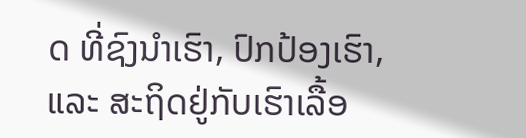ດ ທີ່ຊົງນຳເຮົາ, ປົກປ້ອງເຮົາ, ແລະ ສະຖິດຢູ່ກັບເຮົາເລື້ອ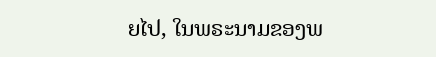ຍໄປ, ໃນພຣະນາມຂອງພ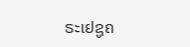ຣະເຢຊູຄ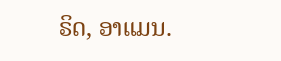ຣິດ, ອາແມນ.